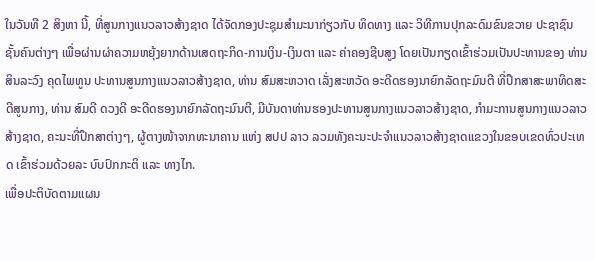ໃນວັນທີ 2 ສິງຫາ ນີ້, ທີ່ສູນກາງແນວລາວສ້າງຊາດ ໄດ້ຈັດກອງປະຊຸມສໍາມະນາກ່ຽວກັບ ທິດທາງ ແລະ ວິທີການປຸກລະດົມຂົນຂວາຍ ປະຊາຊົນ ຊັ້ນຄົນຕ່າງໆ ເພື່ອຜ່ານຜ່າຄວາມຫຍຸ້ງຍາກດ້ານເສດຖະກິດ-ການເງິນ-ເງິນຕາ ແລະ ຄ່າຄອງຊີບສູງ ໂດຍເປັນກຽດເຂົ້າຮ່ວມເປັນປະທານຂອງ ທ່ານ ສິນລະວົງ ຄຸດໄພທູນ ປະທານສູນກາງແນວລາວສ້າງຊາດ, ທ່ານ ສົມສະຫວາດ ເລັ່ງສະຫວັດ ອະດີດຮອງນາຍົກລັດຖະມົນຕີ ທີ່ປຶກສາສະພາທິດສະດີສູນກາງ, ທ່ານ ສົມດີ ດວງດີ ອະດີດຮອງນາຍົກລັດຖະມົນຕີ, ມີບັນດາທ່ານຮອງປະທານສູນກາງແນວລາວສ້າງຊາດ, ກໍາມະການສູນກາງແນວລາວສ້າງຊາດ, ຄະນະທີ່ປຶກສາຕ່າງໆ, ຜູ້ຕາງໜ້າຈາກທະນາຄານ ແຫ່ງ ສປປ ລາວ ລວມທັງຄະນະປະຈໍາແນວລາວສ້າງຊາດແຂວງໃນຂອບເຂດທົ່ວປະເທດ ເຂົ້າຮ່ວມດ້ວຍລະ ບົບປົກກະຕິ ແລະ ທາງໄກ.
ເພື່ອປະຕິບັດຕາມແຜນ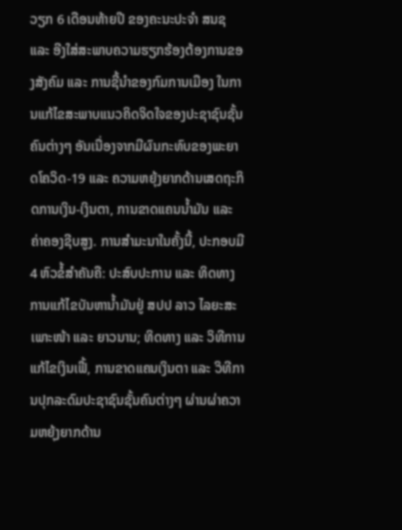ວຽກ 6 ເດືອນທ້າຍປີ ຂອງຄະນະປະຈໍາ ສນຊ ແລະ ອີງໃສ່ສະພາບຄວາມຮຽກຮ້ອງຕ້ອງການຂອງສັງຄົມ ແລະ ການຊີ້ນໍາຂອງກົມການເມືອງ ໃນການແກ້ໄຂສະພາບແນວຄິດຈິດໃຈຂອງປະຊາຊົນຊັ້ນຄົນຕ່າງໆ ອັນເນື່ອງຈາກມີຜົນກະທົບຂອງພະຍາດໂຄວິດ-19 ແລະ ຄວາມຫຍຸ້ງຍາກດ້ານເສດຖະກິດການເງິນ-ເງິນຕາ, ການຂາດແຄນນໍ້າມັນ ແລະ ຄ່າຄອງຊີບສູງ. ການສໍາມະນາໃນຄັ້ງນີ້, ປະກອບມີ 4 ຫົວຂໍ້ສໍາຄັນຄື: ປະສົບປະການ ແລະ ທິດທາງການແກ້ໄຂບັນຫານໍ້າມັນຢູ່ ສປປ ລາວ ໄລຍະສະເພາະໜ້າ ແລະ ຍາວນານ; ທິດທາງ ແລະ ວິທີການແກ້ໄຂເງິນເຟີ້, ການຂາດແຄນເງິນຕາ ແລະ ວິທີການປຸກລະດົມປະຊາຊົນຊັ້ນຄົນຕ່າງໆ ຜ່ານຜ່າຄວາມຫຍຸ້ງຍາກດ້ານ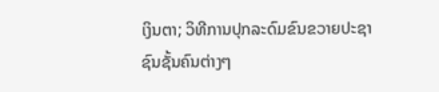ເງິນຕາ; ວິທີການປຸກລະດົມຂົນຂວາຍປະຊາຊົນຊັ້ນຄົນຕ່າງໆ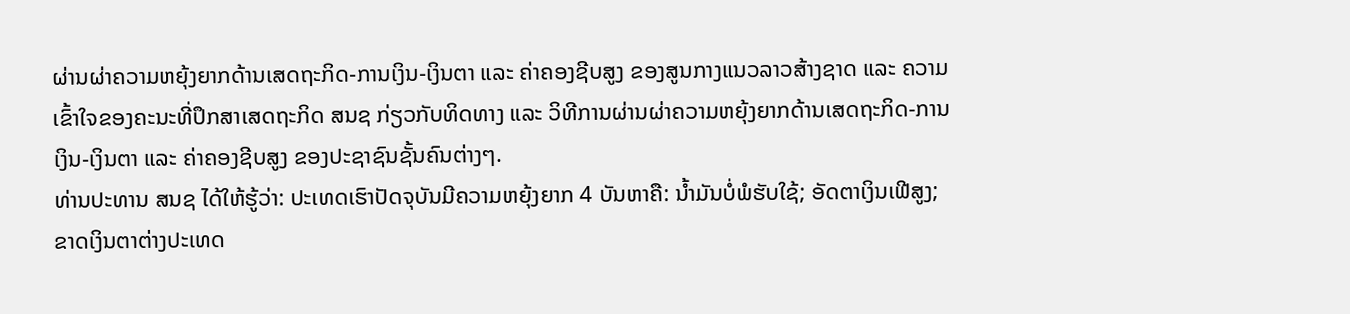ຜ່ານຜ່າຄວາມຫຍຸ້ງຍາກດ້ານເສດຖະກິດ-ການເງິນ-ເງິນຕາ ແລະ ຄ່າຄອງຊີບສູງ ຂອງສູນກາງແນວລາວສ້າງຊາດ ແລະ ຄວາມເຂົ້າໃຈຂອງຄະນະທີ່ປຶກສາເສດຖະກິດ ສນຊ ກ່ຽວກັບທິດທາງ ແລະ ວິທີການຜ່ານຜ່າຄວາມຫຍຸ້ງຍາກດ້ານເສດຖະກິດ-ການເງິນ-ເງິນຕາ ແລະ ຄ່າຄອງຊີບສູງ ຂອງປະຊາຊົນຊັ້ນຄົນຕ່າງໆ.
ທ່ານປະທານ ສນຊ ໄດ້ໃຫ້ຮູ້ວ່າ: ປະເທດເຮົາປັດຈຸບັນມີຄວາມຫຍຸ້ງຍາກ 4 ບັນຫາຄື: ນໍ້າມັນບໍ່ພໍຮັບໃຊ້; ອັດຕາເງິນເຟີສູງ; ຂາດເງິນຕາຕ່າງປະເທດ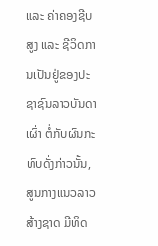ແລະ ຄ່າຄອງຊີບສູງ ແລະ ຊີວິດການເປັນຢູ່ຂອງປະຊາຊົນລາວບັນດາເຜົ່າ ຕໍ່ກັບຜົນກະທົບດັ່ງກ່າວນັ້ນ, ສູນກາງແນວລາວສ້າງຊາດ ມີທິດ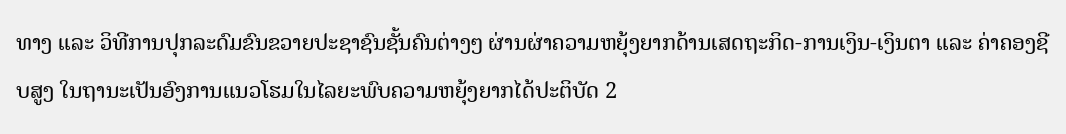ທາງ ແລະ ວິທີການປຸກລະດົມຂົນຂວາຍປະຊາຊົນຊັ້ນຄົນຕ່າງໆ ຜ່ານຜ່າຄວາມຫຍຸ້ງຍາກດ້ານເສດຖະກິດ-ການເງິນ-ເງິນຕາ ແລະ ຄ່າຄອງຊີບສູງ ໃນຖານະເປັນອົງການແນວໂຮມໃນໄລຍະພົບຄວາມຫຍຸ້ງຍາກໄດ້ປະຕິບັດ 2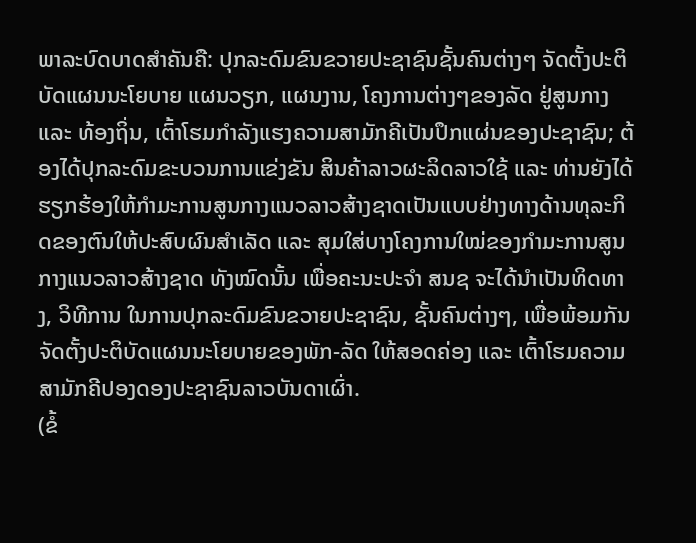ພາລະບົດບາດສໍາຄັນຄື: ປຸກລະດົມຂົນຂວາຍປະຊາຊົນຊັ້ນຄົນຕ່າງໆ ຈັດຕັ້ງປະຕິບັດແຜນນະໂຍບາຍ ແຜນວຽກ, ແຜນງານ, ໂຄງການຕ່າງໆຂອງລັດ ຢູ່ສູນກາງ ແລະ ທ້ອງຖິ່ນ, ເຕົ້າໂຮມກໍາລັງແຮງຄວາມສາມັກຄີເປັນປຶກແຜ່ນຂອງປະຊາຊົນ; ຕ້ອງໄດ້ປຸກລະດົມຂະບວນການແຂ່ງຂັນ ສິນຄ້າລາວຜະລິດລາວໃຊ້ ແລະ ທ່ານຍັງໄດ້ຮຽກຮ້ອງໃຫ້ກໍາມະການສູນກາງແນວລາວສ້າງຊາດເປັນແບບຢ່າງທາງດ້ານທຸລະກິດຂອງຕົນໃຫ້ປະສົບຜົນສໍາເລັດ ແລະ ສຸມໃສ່ບາງໂຄງການໃໝ່ຂອງກໍາມະການສູນກາງແນວລາວສ້າງຊາດ ທັງໝົດນັ້ນ ເພື່ອຄະນະປະຈໍາ ສນຊ ຈະໄດ້ນໍາເປັນທິດທາງ, ວິທີການ ໃນການປຸກລະດົມຂົນຂວາຍປະຊາຊົນ, ຊັ້ນຄົນຕ່າງໆ, ເພື່ອພ້ອມກັນຈັດຕັ້ງປະຕິບັດແຜນນະໂຍບາຍຂອງພັກ-ລັດ ໃຫ້ສອດຄ່ອງ ແລະ ເຕົ້າໂຮມຄວາມສາມັກຄີປອງດອງປະຊາຊົນລາວບັນດາເຜົ່າ.
(ຂໍ້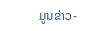ມູນຂ່າວ-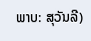ພາບ: ສຸວັນລີ)